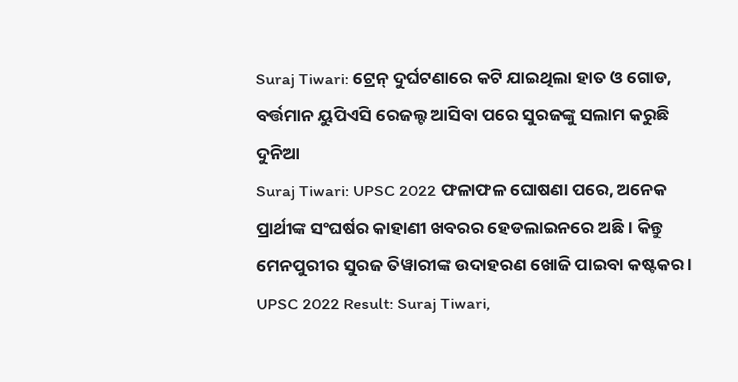Suraj Tiwari: ଟ୍ରେନ୍ ଦୁର୍ଘଟଣାରେ କଟି ଯାଇଥିଲା ହାତ ଓ ଗୋଡ, ବର୍ତ୍ତମାନ ୟୁପିଏସି ରେଜଲ୍ଟ ଆସିବା ପରେ ସୁରଜଙ୍କୁ ସଲାମ କରୁଛି ଦୁନିଆ
Suraj Tiwari: UPSC 2022 ଫଳାଫଳ ଘୋଷଣା ପରେ, ଅନେକ ପ୍ରାର୍ଥୀଙ୍କ ସଂଘର୍ଷର କାହାଣୀ ଖବରର ହେଡଲାଇନରେ ଅଛି । କିନ୍ତୁ ମେନପୁରୀର ସୁରଜ ତିୱାରୀଙ୍କ ଉଦାହରଣ ଖୋଜି ପାଇବା କଷ୍ଟକର ।
UPSC 2022 Result: Suraj Tiwari,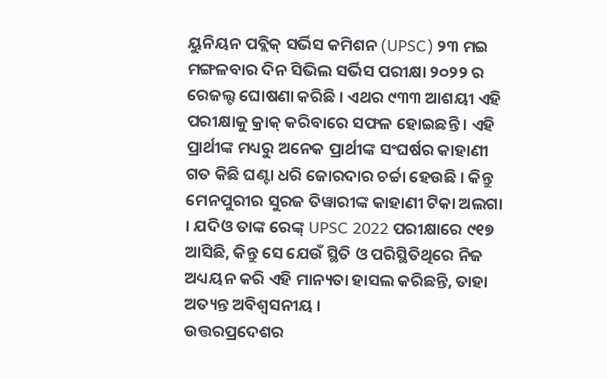ୟୁନିୟନ ପବ୍ଲିକ୍ ସର୍ଭିସ କମିଶନ (UPSC) ୨୩ ମଇ ମଙ୍ଗଳବାର ଦିନ ସିଭିଲ ସର୍ଭିସ ପରୀକ୍ଷା ୨୦୨୨ ର ରେଜଲ୍ଟ ଘୋଷଣା କରିଛି । ଏଥର ୯୩୩ ଆଶୟୀ ଏହି ପରୀକ୍ଷାକୁ କ୍ରାକ୍ କରିବାରେ ସଫଳ ହୋଇଛନ୍ତି । ଏହି ପ୍ରାର୍ଥୀଙ୍କ ମଧ୍ୟରୁ ଅନେକ ପ୍ରାର୍ଥୀଙ୍କ ସଂଘର୍ଷର କାହାଣୀ ଗତ କିଛି ଘଣ୍ଟା ଧରି ଜୋରଦାର ଚର୍ଚ୍ଚା ହେଉଛି । କିନ୍ତୁ ମେନପୁରୀର ସୁରଜ ତିୱାରୀଙ୍କ କାହାଣୀ ଟିକା ଅଲଗା । ଯଦିଓ ତାଙ୍କ ରେଙ୍କ୍ UPSC 2022 ପରୀକ୍ଷାରେ ୯୧୭ ଆସିଛି, କିନ୍ତୁ ସେ ଯେଉଁ ସ୍ଥିତି ଓ ପରିସ୍ଥିତିଥିରେ ନିଜ ଅଧ୍ୟୟନ କରି ଏହି ମାନ୍ୟତା ହାସଲ କରିଛନ୍ତି, ତାହା ଅତ୍ୟନ୍ତ ଅବିଶ୍ୱସନୀୟ ।
ଉତ୍ତରପ୍ରଦେଶର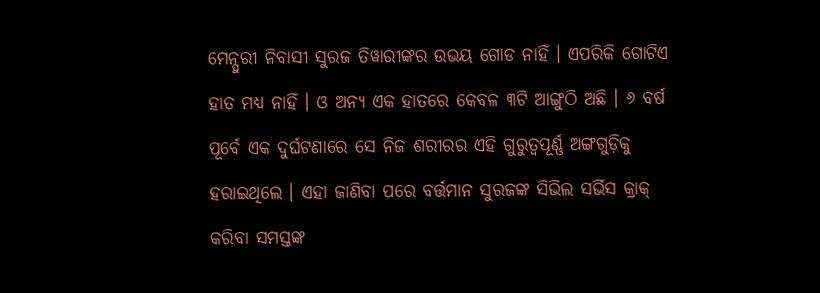ମେନ୍ପୁରୀ ନିବାସୀ ସୁରଜ ତିୱାରୀଙ୍କର ଉଭୟ ଗୋଡ ନାହିଁ । ଏପରିକି ଗୋଟିଏ ହାତ ମଧ୍ୟ ନାହିଁ । ଓ ଅନ୍ୟ ଏକ ହାତରେ କେବଳ ୩ଟି ଆଙ୍ଗୁଠି ଅଛି । ୬ ବର୍ଷ ପୂର୍ବେ ଏକ ଦୁର୍ଘଟଣାରେ ସେ ନିଜ ଶରୀରର ଏହି ଗୁରୁତ୍ୱପୂର୍ଣ୍ଣ ଅଙ୍ଗଗୁଡ଼ିକୁ ହରାଇଥିଲେ । ଏହା ଜାଣିବା ପରେ ବର୍ତ୍ତମାନ ସୁରଜଙ୍କ ସିଭିଲ ସର୍ଭିସ କ୍ରାକ୍ କରିବା ସମସ୍ତଙ୍କ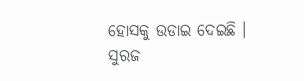ହୋସକୁ ଉଡାଇ ଦେଇଛି ।
ସୁରଜ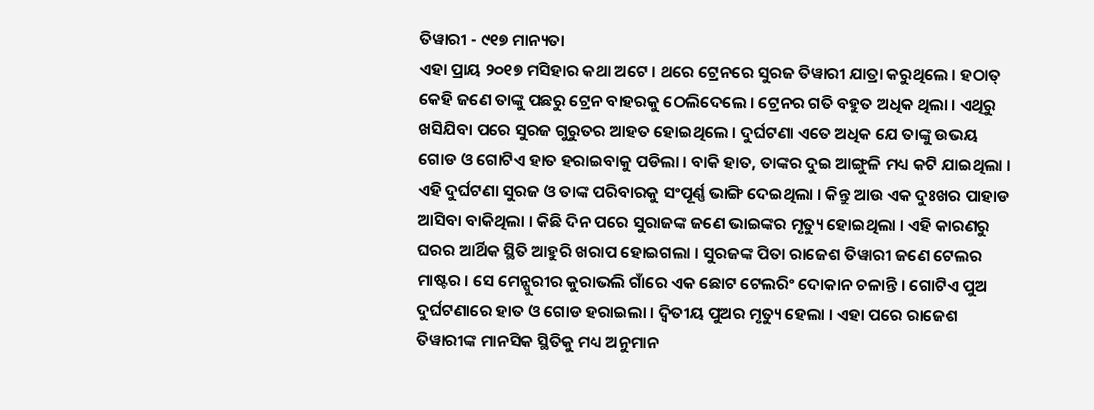ତିୱାରୀ - ୯୧୭ ମାନ୍ୟତା
ଏହା ପ୍ରାୟ ୨୦୧୭ ମସିହାର କଥା ଅଟେ । ଥରେ ଟ୍ରେନରେ ସୁରଜ ତିୱାରୀ ଯାତ୍ରା କରୁଥିଲେ । ହଠାତ୍ କେହି ଜଣେ ତାଙ୍କୁ ପଛରୁ ଟ୍ରେନ ବାହରକୁ ଠେଲିଦେଲେ । ଟ୍ରେନର ଗତି ବହୁତ ଅଧିକ ଥିଲା । ଏଥିରୁ ଖସିଯିବା ପରେ ସୁରଜ ଗୁରୁତର ଆହତ ହୋଇଥିଲେ । ଦୁର୍ଘଟଣା ଏତେ ଅଧିକ ଯେ ତାଙ୍କୁ ଉଭୟ ଗୋଡ ଓ ଗୋଟିଏ ହାତ ହରାଇବାକୁ ପଡିଲା । ବାକି ହାତ, ତାଙ୍କର ଦୁଇ ଆଙ୍ଗୁଳି ମଧ୍ୟ କଟି ଯାଇଥିଲା ।
ଏହି ଦୁର୍ଘଟଣା ସୁରଜ ଓ ତାଙ୍କ ପରିବାରକୁ ସଂପୂର୍ଣ୍ଣ ଭାଙ୍ଗି ଦେଇଥିଲା । କିନ୍ତୁ ଆଉ ଏକ ଦୁଃଖର ପାହାଡ ଆସିବା ବାକିଥିଲା । କିଛି ଦିନ ପରେ ସୁରାଜଙ୍କ ଜଣେ ଭାଇଙ୍କର ମୃତ୍ୟୁ ହୋଇଥିଲା । ଏହି କାରଣରୁ ଘରର ଆର୍ଥିକ ସ୍ଥିତି ଆହୁରି ଖରାପ ହୋଇଗଲା । ସୁରଜଙ୍କ ପିତା ରାଜେଶ ତିୱାରୀ ଜଣେ ଟେଲର ମାଷ୍ଟର । ସେ ମେନ୍ପୁରୀର କୁରାଭଲି ଗାଁରେ ଏକ ଛୋଟ ଟେଲରିଂ ଦୋକାନ ଚଳାନ୍ତି । ଗୋଟିଏ ପୁଅ ଦୁର୍ଘଟଣାରେ ହାତ ଓ ଗୋଡ ହରାଇଲା । ଦ୍ୱିତୀୟ ପୁଅର ମୃତ୍ୟୁ ହେଲା । ଏହା ପରେ ରାଜେଶ ତିୱାରୀଙ୍କ ମାନସିକ ସ୍ଥିତିକୁ ମଧ୍ୟ ଅନୁମାନ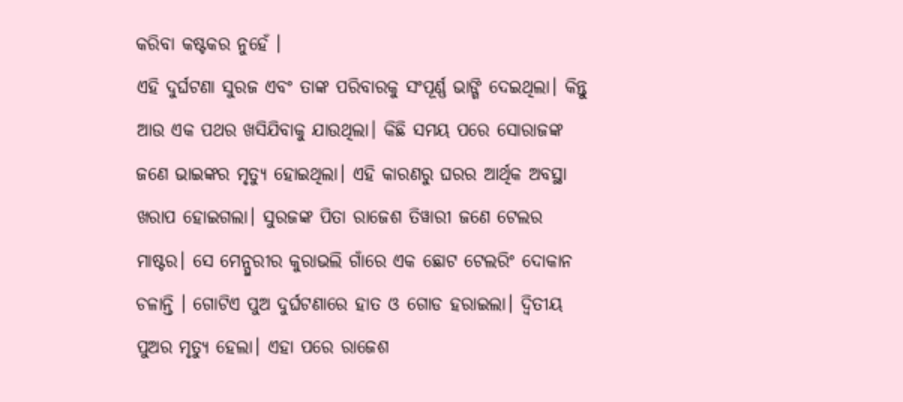କରିବା କଷ୍ଟକର ନୁହେଁ ।
ଏହି ଦୁର୍ଘଟଣା ସୁରଜ ଏବଂ ତାଙ୍କ ପରିବାରକୁ ସଂପୂର୍ଣ୍ଣ ଭାଙ୍ଗି ଦେଇଥିଲା। କିନ୍ତୁ ଆଉ ଏକ ପଥର ଖସିଯିବାକୁ ଯାଉଥିଲା। କିଛି ସମୟ ପରେ ସୋରାଜଙ୍କ ଜଣେ ଭାଇଙ୍କର ମୃତ୍ୟୁ ହୋଇଥିଲା। ଏହି କାରଣରୁ ଘରର ଆର୍ଥିକ ଅବସ୍ଥା ଖରାପ ହୋଇଗଲା। ସୁରଜଙ୍କ ପିତା ରାଜେଶ ତିୱାରୀ ଜଣେ ଟେଲର ମାଷ୍ଟର। ସେ ମେନ୍ପୁରୀର କୁରାଭଲି ଗାଁରେ ଏକ ଛୋଟ ଟେଲରିଂ ଦୋକାନ ଚଳାନ୍ତି । ଗୋଟିଏ ପୁଅ ଦୁର୍ଘଟଣାରେ ହାତ ଓ ଗୋଡ ହରାଇଲା। ଦ୍ୱିତୀୟ ପୁଅର ମୃତ୍ୟୁ ହେଲା। ଏହା ପରେ ରାଜେଶ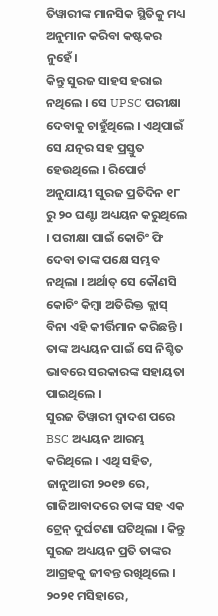ତିୱାରୀଙ୍କ ମାନସିକ ସ୍ଥିତିକୁ ମଧ୍ୟ ଅନୁମାନ କରିବା କଷ୍ଟକର ନୁହେଁ।
କିନ୍ତୁ ସୁରଜ ସାହସ ହରାଇ ନଥିଲେ । ସେ UPSC ପରୀକ୍ଷା ଦେବାକୁ ଚାହୁଁଥିଲେ । ଏଥିପାଇଁ ସେ ଯତ୍ନର ସହ ପ୍ରସ୍ତୁତ ହେଉଥିଲେ । ରିପୋର୍ଟ ଅନୁଯାୟୀ ସୁରଜ ପ୍ରତିଦିନ ୧୮ ରୁ ୨୦ ଘଣ୍ଟା ଅଧ୍ୟୟନ କରୁଥିଲେ । ପରୀକ୍ଷା ପାଇଁ କୋଚିଂ ଫି ଦେବା ତାଙ୍କ ପକ୍ଷେ ସମ୍ଭବ ନଥିଲା । ଅର୍ଥାତ୍ ସେ କୌଣସି କୋଚିଂ କିମ୍ବା ଅତିରିକ୍ତ କ୍ଲାସ୍ ବିନା ଏହି କୀର୍ତ୍ତିମାନ କରିଛନ୍ତି । ତାଙ୍କ ଅଧ୍ୟୟନ ପାଇଁ ସେ ନିଶ୍ଚିତ ଭାବରେ ସରକାରଙ୍କ ସହାୟତା ପାଇଥିଲେ ।
ସୁରଜ ତିୱାରୀ ଦ୍ୱାଦଶ ପରେ BSC ଅଧ୍ୟୟନ ଆରମ୍ଭ କରିଥିଲେ । ଏଥି ସହିତ, ଜାନୁଆରୀ ୨୦୧୭ ରେ, ଗାଜିଆବାଦରେ ତାଙ୍କ ସହ ଏକ ଟ୍ରେନ୍ ଦୁର୍ଘଟଣା ଘଟିଥିଲା । କିନ୍ତୁ ସୁରଜ ଅଧ୍ୟୟନ ପ୍ରତି ତାଙ୍କର ଆଗ୍ରହକୁ ଜୀବନ୍ତ ରଖିଥିଲେ । ୨୦୨୧ ମସିହାରେ,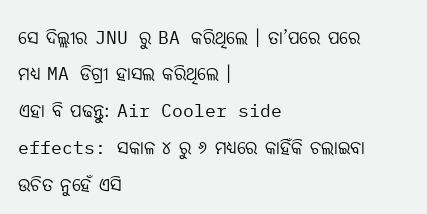ସେ ଦିଲ୍ଲୀର JNU ରୁ BA କରିଥିଲେ । ତା’ପରେ ପରେ ମଧ୍ୟ MA ଡିଗ୍ରୀ ହାସଲ କରିଥିଲେ ।
ଏହା ବି ପଢନ୍ତୁ: Air Cooler side effects: ସକାଳ ୪ ରୁ ୬ ମଧ୍ୟରେ କାହିଁକି ଚଲାଇବା ଉଚିତ ନୁହେଁ ଏସି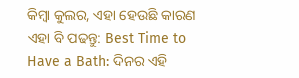କିମ୍ବା କୁଲର, ଏହା ହେଉଛି କାରଣ
ଏହା ବି ପଢନ୍ତୁ: Best Time to Have a Bath: ଦିନର ଏହି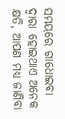ସମୟରେ ଗାଧୋଇବା ଦ୍ୱାରା ହୋଇଥାଏ ଅନେକ କ୍ଷତି, ଆପଣ ମଧ୍ୟ ଜାଣିବା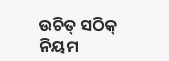ଉଚିତ୍ ସଠିକ୍ ନିୟମ